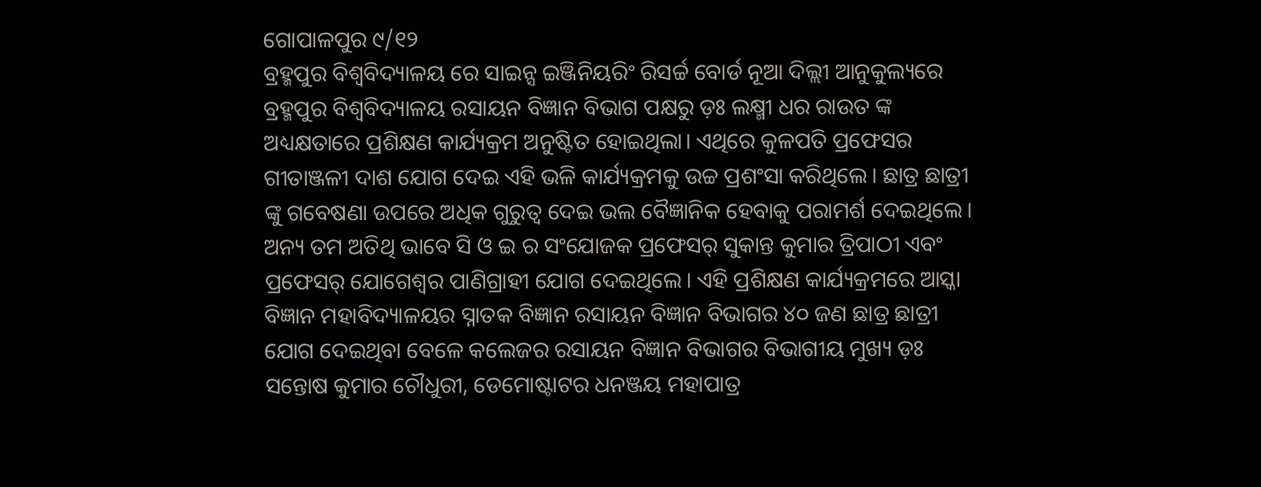ଗୋପାଳପୁର ୯/୧୨
ବ୍ରହ୍ମପୁର ବିଶ୍ଵବିଦ୍ୟାଳୟ ରେ ସାଇନ୍ସ ଇଞ୍ଜିନିୟରିଂ ରିସର୍ଚ୍ଚ ବୋର୍ଡ ନୂଆ ଦିଲ୍ଲୀ ଆନୁକୁଲ୍ୟରେ ବ୍ରହ୍ମପୁର ବିଶ୍ଵବିଦ୍ୟାଳୟ ରସାୟନ ବିଜ୍ଞାନ ବିଭାଗ ପକ୍ଷରୁ ଡ଼ଃ ଲକ୍ଷ୍ମୀ ଧର ରାଉତ ଙ୍କ ଅଧ୍ୟକ୍ଷତାରେ ପ୍ରଶିକ୍ଷଣ କାର୍ଯ୍ୟକ୍ରମ ଅନୁଷ୍ଟିତ ହୋଇଥିଲା। ଏଥିରେ କୁଳପତି ପ୍ରଫେସର ଗୀତାଞ୍ଜଳୀ ଦାଶ ଯୋଗ ଦେଇ ଏହି ଭଳି କାର୍ଯ୍ୟକ୍ରମକୁ ଉଚ୍ଚ ପ୍ରଶଂସା କରିଥିଲେ। ଛାତ୍ର ଛାତ୍ରୀ ଙ୍କୁ ଗବେଷଣା ଉପରେ ଅଧିକ ଗୁରୁତ୍ବ ଦେଇ ଭଲ ବୈଜ୍ଞାନିକ ହେବାକୁ ପରାମର୍ଶ ଦେଇଥିଲେ। ଅନ୍ୟ ତମ ଅତିଥି ଭାବେ ସି ଓ ଇ ର ସଂଯୋଜକ ପ୍ରଫେସର୍ ସୁକାନ୍ତ କୁମାର ତ୍ରିପାଠୀ ଏବଂ ପ୍ରଫେସର୍ ଯୋଗେଶ୍ୱର ପାଣିଗ୍ରାହୀ ଯୋଗ ଦେଇଥିଲେ। ଏହି ପ୍ରଶିକ୍ଷଣ କାର୍ଯ୍ୟକ୍ରମରେ ଆସ୍କା ବିଜ୍ଞାନ ମହାବିଦ୍ୟାଳୟର ସ୍ନାତକ ବିଜ୍ଞାନ ରସାୟନ ବିଜ୍ଞାନ ବିଭାଗର ୪୦ ଜଣ ଛାତ୍ର ଛାତ୍ରୀ ଯୋଗ ଦେଇଥିବା ବେଳେ କଲେଜର ରସାୟନ ବିଜ୍ଞାନ ବିଭାଗର ବିଭାଗୀୟ ମୁଖ୍ୟ ଡ଼ଃ ସନ୍ତୋଷ କୁମାର ଚୌଧୁରୀ, ଡେମୋଷ୍ଟାଟର ଧନଞ୍ଜୟ ମହାପାତ୍ର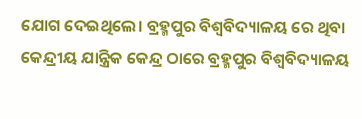ଯୋଗ ଦେଇଥିଲେ। ବ୍ରହ୍ମପୁର ବିଶ୍ଵବିଦ୍ୟାଳୟ ରେ ଥିବା କେନ୍ଦ୍ରୀୟ ଯାନ୍ତ୍ରିକ କେନ୍ଦ୍ର ଠାରେ ବ୍ରହ୍ମପୁର ବିଶ୍ଵବିଦ୍ୟାଳୟ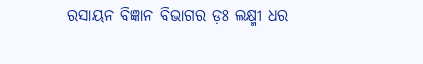ରସାୟନ ବିଜ୍ଞାନ ବିଭାଗର ଡ଼ଃ ଲକ୍ଷ୍ମୀ ଧର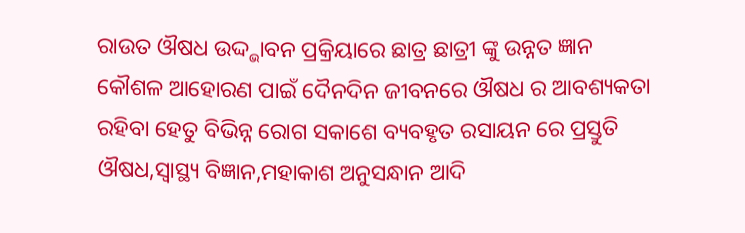ରାଉତ ଔଷଧ ଉଦ୍ଦ୍ଭାବନ ପ୍ରକ୍ରିୟାରେ ଛାତ୍ର ଛାତ୍ରୀ ଙ୍କୁ ଉନ୍ନତ ଜ୍ଞାନ କୌଶଳ ଆହୋରଣ ପାଇଁ ଦୈନଦିନ ଜୀବନରେ ଔଷଧ ର ଆବଶ୍ୟକତା ରହିବା ହେତୁ ବିଭିନ୍ନ ରୋଗ ସକାଶେ ବ୍ୟବହୃତ ରସାୟନ ରେ ପ୍ରସ୍ତୁତି ଔଷଧ,ସ୍ବାସ୍ଥ୍ୟ ବିଜ୍ଞାନ,ମହାକାଶ ଅନୁସନ୍ଧାନ ଆଦି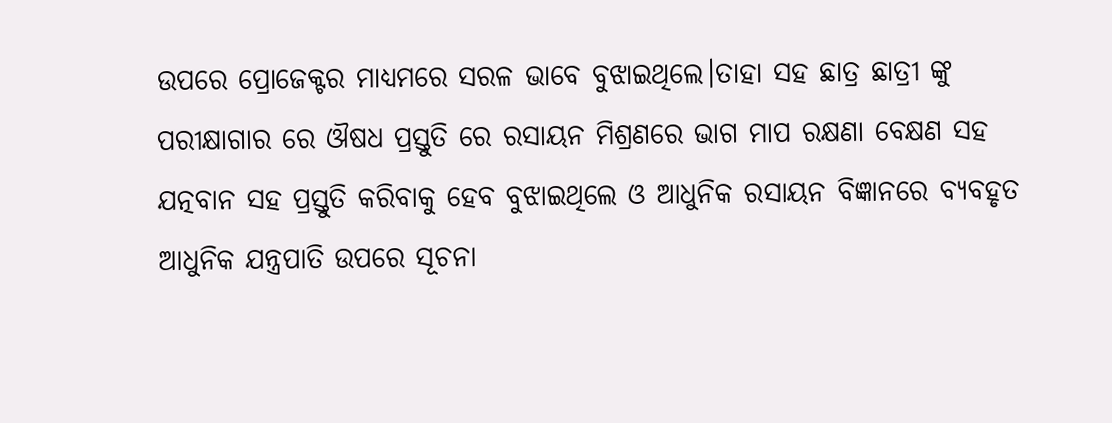ଉପରେ ପ୍ରୋଜେକ୍ଟର ମାଧ୍ୟମରେ ସରଳ ଭାବେ ବୁଝାଇଥିଲେ।ତାହା ସହ ଛାତ୍ର ଛାତ୍ରୀ ଙ୍କୁ ପରୀକ୍ଷାଗାର ରେ ଔଷଧ ପ୍ରସ୍ତୁତି ରେ ରସାୟନ ମିଶ୍ରଣରେ ଭାଗ ମାପ ରକ୍ଷଣା ବେକ୍ଷଣ ସହ ଯତ୍ନବାନ ସହ ପ୍ରସ୍ତୁତି କରିବାକୁ ହେବ ବୁଝାଇଥିଲେ ଓ ଆଧୁନିକ ରସାୟନ ବିଜ୍ଞାନରେ ବ୍ୟବହୃତ ଆଧୁନିକ ଯନ୍ତ୍ରପାତି ଉପରେ ସୂଚନା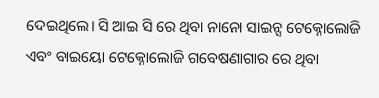ଦେଇଥିଲେ। ସି ଆଇ ସି ରେ ଥିବା ନାନୋ ସାଇନ୍ସ ଟେକ୍ନୋଲୋଜି ଏବଂ ବାଇୟୋ ଟେକ୍ନୋଲୋଜି ଗବେଷଣାଗାର ରେ ଥିବା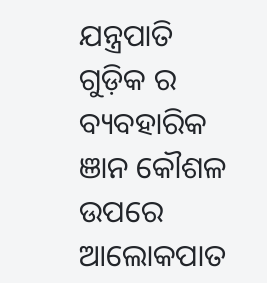ଯନ୍ତ୍ରପାତି ଗୁଡ଼ିକ ର ବ୍ୟବହାରିକ ଞାନ କୌଶଳ ଉପରେ ଆଲୋକପାତ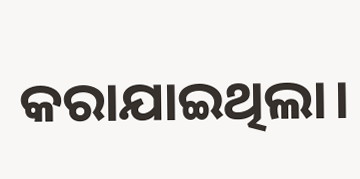କରାଯାଇଥିଲା।